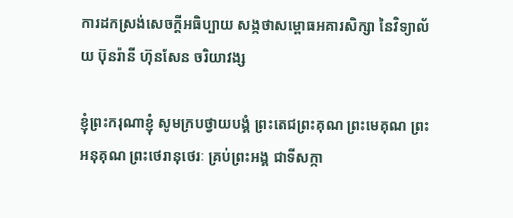ការដកស្រង់សេចក្តីអធិប្បាយ សង្កថាសម្ពោធអគារសិក្សា នៃវិទ្យាល័យ ប៊ុនរ៉ានី ហ៊ុនសែន ចរិយាវង្ស

ខ្ញុំព្រះករុណាខ្ញុំ សូមក្របថ្វាយបង្គំ ព្រះតេជព្រះគុណ ព្រះមេគុណ ព្រះអនុគុណ ព្រះថេរានុថេរៈ គ្រប់ព្រះអង្គ ជាទីសក្កា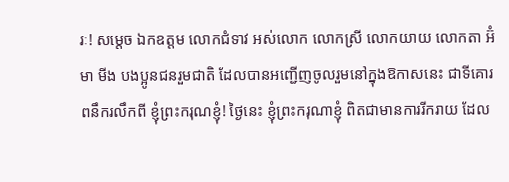រៈ! សម្តេច ឯកឧត្តម លោកជំទាវ អស់លោក លោកស្រី លោកយាយ លោកតា អ៊ំ មា មីង បងប្អូនជនរួមជាតិ ដែលបានអញ្ជើញចូលរួមនៅក្នុងឱកាសនេះ ជាទីគោរពនឹករលឹកពី ខ្ញុំព្រះករុណខ្ញុំ! ថ្ងៃនេះ ខ្ញុំព្រះករុណាខ្ញុំ ពិតជាមានការរីករាយ ដែល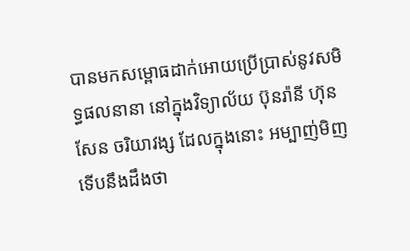បានមកសម្ពោធដាក់អោយប្រើប្រាស់នូវសមិទ្ធផលនានា នៅក្នុងវិទ្យាល័យ ប៊ុនរ៉ានី ហ៊ុនសែន ចរិយាវង្ស ដែលក្នុងនោះ អម្បាញ់មិញទើបនឹងដឹងថា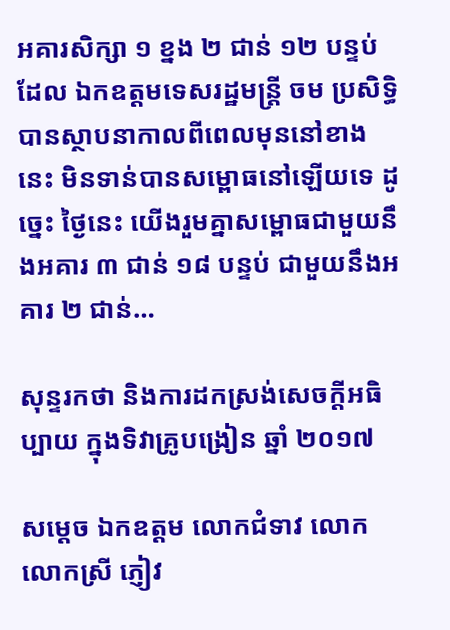អគារសិក្សា ១ ខ្នង ២ ជាន់ ១២ បន្ទប់ ដែល ឯកឧត្តមទេសរដ្ឋមន្ត្រី ចម ប្រសិទ្ធិ បានស្ថាបនាកាលពីពេលមុននៅខាងនេះ មិនទាន់បានសម្ពោធនៅឡើយទេ ដូច្នេះ ថ្ងៃនេះ យើងរួមគ្នាសម្ពោធជាមួយនឹងអគារ ៣ ជាន់ ១៨ បន្ទប់ ជាមួយនឹងអគារ ២ ជាន់…

សុន្ទរកថា និងការដកស្រង់សេចក្តីអធិប្បាយ ក្នុងទិវាគ្រូបង្រៀន ឆ្នាំ ២០១៧

សម្តេច ឯកឧត្តម លោកជំទាវ លោក លោកស្រី ភ្ញៀវ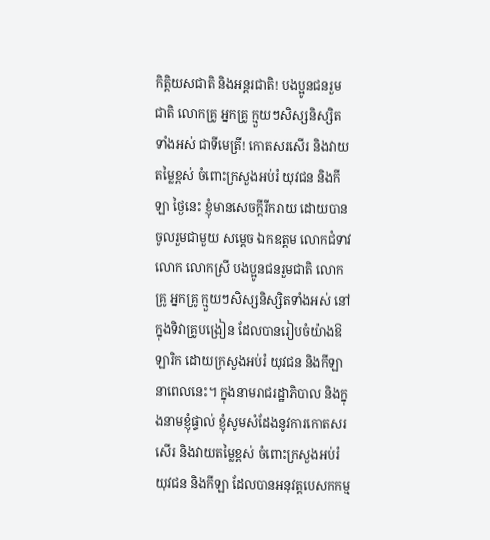កិត្តិយសជាតិ និងអន្តរជាតិ! បងប្អូនជនរួមជាតិ លោកគ្រូ អ្នកគ្រូ ក្មួយៗសិស្សនិស្សិតទាំងអស់ ជាទីមេត្រី! កោតសរសើរ និងវាយតម្លៃខ្ពស់ ចំពោះក្រសួងអប់រំ យុវជន និងកីឡា ថ្ងៃនេះ ខ្ញុំមានសេចក្តីរីករាយ ដោយបានចូលរួមជាមួយ សម្តេច ឯកឧត្តម លោកជំទាវ លោក លោកស្រី បងប្អូនជនរួមជាតិ លោកគ្រូ អ្នកគ្រូ ក្មួយៗសិស្សនិស្សិតទាំងអស់ នៅក្នុងទិវាគ្រូបង្រៀន ដែលបានរៀបចំយ៉ាងឱឡារិក ដោយក្រសួងអប់រំ យុវជន និងកីឡា នាពេលនេះ។ ក្នុងនាមរាជរដ្ឋាភិបាល និងក្នុងនាមខ្ញុំផ្ទាល់ ខ្ញុំសូមសំដែងនូវការកោតសរសើរ និងវាយតម្លៃខ្ពស់ ចំពោះក្រសួងអប់រំ យុវជន និងកីឡា ដែលបានអនុវត្តបេសកកម្ម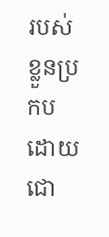របស់ខ្លួនប្រកបដោយជោ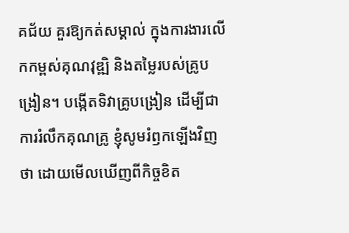គជ័យ គួរឱ្យកត់សម្គាល់ ក្នុងការងារលើកកម្ពស់គុណវុឌ្ឍិ និងតម្លៃរបស់គ្រូបង្រៀន។ បង្កើតទិវាគ្រូបង្រៀន ដើម្បីជាការរំលឹកគុណគ្រូ ខ្ញុំសូមរំឭកឡើងវិញថា ដោយមើលឃើញពីកិច្ចខិត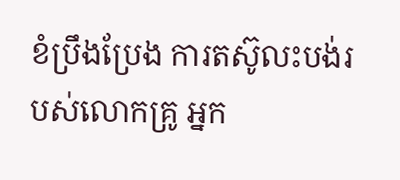ខំប្រឹងប្រែង ការតស៊ូលះបង់របស់លោកគ្រូ អ្នក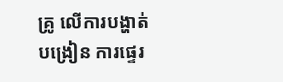គ្រូ លើការបង្ហាត់បង្រៀន ការផ្ទេរ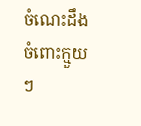ចំណេះដឹងចំពោះក្មួយៗ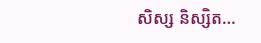សិស្ស និស្សិត…